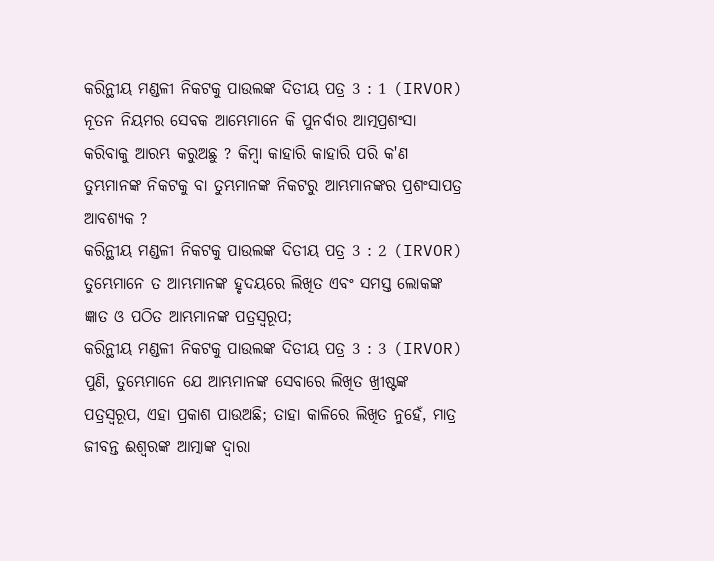କରିନ୍ଥୀୟ ମଣ୍ଡଳୀ ନିକଟକୁ ପାଉଲଙ୍କ ଦିତୀୟ ପତ୍ର 3 : 1 (IRVOR)
ନୂତନ ନିୟମର ସେବକ ଆମ୍ଭେମାନେ କି ପୁନର୍ବାର ଆତ୍ମପ୍ରଶଂସା କରିବାକୁ ଆରମ୍ଭ କରୁଅଛୁ ? କିମ୍ବା କାହାରି କାହାରି ପରି କ'ଣ ତୁମ୍ଭମାନଙ୍କ ନିକଟକୁ ବା ତୁମ୍ଭମାନଙ୍କ ନିକଟରୁ ଆମ୍ଭମାନଙ୍କର ପ୍ରଶଂସାପତ୍ର ଆବଶ୍ୟକ ?
କରିନ୍ଥୀୟ ମଣ୍ଡଳୀ ନିକଟକୁ ପାଉଲଙ୍କ ଦିତୀୟ ପତ୍ର 3 : 2 (IRVOR)
ତୁମ୍ଭେମାନେ ତ ଆମ୍ଭମାନଙ୍କ ହୃଦୟରେ ଲିଖିତ ଏବଂ ସମସ୍ତ ଲୋକଙ୍କ ଜ୍ଞାତ ଓ ପଠିତ ଆମ୍ଭମାନଙ୍କ ପତ୍ରସ୍ୱରୂପ;
କରିନ୍ଥୀୟ ମଣ୍ଡଳୀ ନିକଟକୁ ପାଉଲଙ୍କ ଦିତୀୟ ପତ୍ର 3 : 3 (IRVOR)
ପୁଣି, ତୁମ୍ଭେମାନେ ଯେ ଆମ୍ଭମାନଙ୍କ ସେବାରେ ଲିଖିତ ଖ୍ରୀଷ୍ଟଙ୍କ ପତ୍ରସ୍ୱରୂପ, ଏହା ପ୍ରକାଶ ପାଉଅଛି; ତାହା କାଳିରେ ଲିଖିତ ନୁହେଁ, ମାତ୍ର ଜୀବନ୍ତ ଈଶ୍ୱରଙ୍କ ଆତ୍ମାଙ୍କ ଦ୍ୱାରା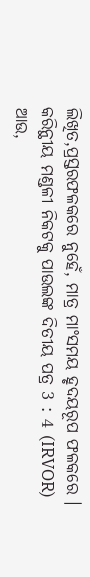ଲିଖିତ,ପ୍ରସ୍ତରଫଳକରେ ନୁହେଁ, ମାତ୍ର ମାଂସମୟ ହୃଦୟରୂପ ଫଳକରେ ।
କରିନ୍ଥୀୟ ମଣ୍ଡଳୀ ନିକଟକୁ ପାଉଲଙ୍କ ଦିତୀୟ ପତ୍ର 3 : 4 (IRVOR)
ଆଉ,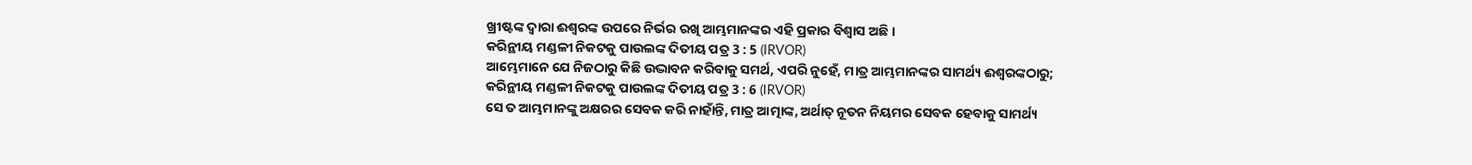ଖ୍ରୀଷ୍ଟଙ୍କ ଦ୍ୱାରା ଈଶ୍ୱରଙ୍କ ଉପରେ ନିର୍ଭର ରଖି ଆମ୍ଭମାନଙ୍କର ଏହି ପ୍ରକାର ବିଶ୍ୱାସ ଅଛି ।
କରିନ୍ଥୀୟ ମଣ୍ଡଳୀ ନିକଟକୁ ପାଉଲଙ୍କ ଦିତୀୟ ପତ୍ର 3 : 5 (IRVOR)
ଆମ୍ଭେମାନେ ଯେ ନିଜଠାରୁ କିଛି ଉଦ୍ଭାବନ କରିବାକୁ ସମର୍ଥ, ଏପରି ନୁହେଁ, ମାତ୍ର ଆମ୍ଭମାନଙ୍କର ସାମର୍ଥ୍ୟ ଈଶ୍ୱରଙ୍କଠାରୁ;
କରିନ୍ଥୀୟ ମଣ୍ଡଳୀ ନିକଟକୁ ପାଉଲଙ୍କ ଦିତୀୟ ପତ୍ର 3 : 6 (IRVOR)
ସେ ତ ଆମ୍ଭମାନଙ୍କୁ ଅକ୍ଷରର ସେବକ କରି ନାହାଁନ୍ତି, ମାତ୍ର ଆତ୍ମାଙ୍କ, ଅର୍ଥାତ୍ ନୂତନ ନିୟମର ସେବକ ହେବାକୁ ସାମର୍ଥ୍ୟ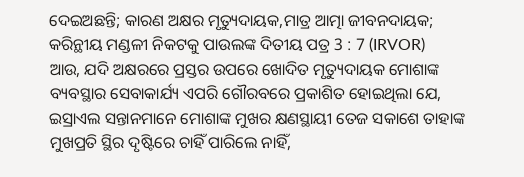ଦେଇଅଛନ୍ତି; କାରଣ ଅକ୍ଷର ମୃତ୍ୟୁଦାୟକ,ମାତ୍ର ଆତ୍ମା ଜୀବନଦାୟକ;
କରିନ୍ଥୀୟ ମଣ୍ଡଳୀ ନିକଟକୁ ପାଉଲଙ୍କ ଦିତୀୟ ପତ୍ର 3 : 7 (IRVOR)
ଆଉ, ଯଦି ଅକ୍ଷରରେ ପ୍ରସ୍ତର ଉପରେ ଖୋଦିତ ମୃତ୍ୟୁଦାୟକ ମୋଶାଙ୍କ ବ୍ୟବସ୍ଥାର ସେବାକାର୍ଯ୍ୟ ଏପରି ଗୌରବରେ ପ୍ରକାଶିତ ହୋଇଥିଲା ଯେ, ଇସ୍ରାଏଲ ସନ୍ତାନମାନେ ମୋଶାଙ୍କ ମୁଖର କ୍ଷଣସ୍ଥାୟୀ ତେଜ ସକାଶେ ତାହାଙ୍କ ମୁଖପ୍ରତି ସ୍ଥିର ଦୃଷ୍ଟିରେ ଚାହିଁ ପାରିଲେ ନାହିଁ,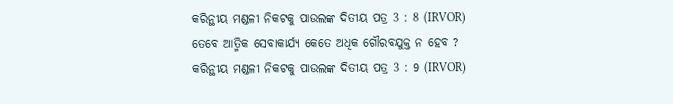କରିନ୍ଥୀୟ ମଣ୍ଡଳୀ ନିକଟକୁ ପାଉଲଙ୍କ ଦିତୀୟ ପତ୍ର 3 : 8 (IRVOR)
ତେବେ ଆତ୍ମିକ ସେବାକାର୍ଯ୍ୟ କେତେ ଅଧିକ ଗୌରବଯୁକ୍ତ ନ ହେବ ?
କରିନ୍ଥୀୟ ମଣ୍ଡଳୀ ନିକଟକୁ ପାଉଲଙ୍କ ଦିତୀୟ ପତ୍ର 3 : 9 (IRVOR)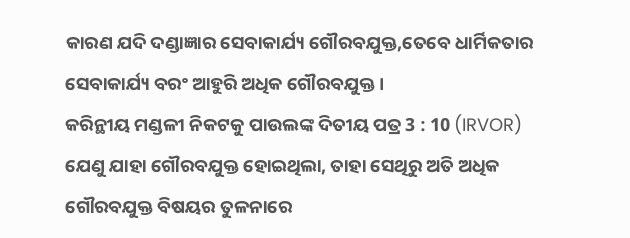କାରଣ ଯଦି ଦଣ୍ଡାଜ୍ଞାର ସେବାକାର୍ଯ୍ୟ ଗୌରବଯୁକ୍ତ,ତେବେ ଧାର୍ମିକତାର ସେବାକାର୍ଯ୍ୟ ବରଂ ଆହୁରି ଅଧିକ ଗୌରବଯୁକ୍ତ ।
କରିନ୍ଥୀୟ ମଣ୍ଡଳୀ ନିକଟକୁ ପାଉଲଙ୍କ ଦିତୀୟ ପତ୍ର 3 : 10 (IRVOR)
ଯେଣୁ ଯାହା ଗୌରବଯୁକ୍ତ ହୋଇଥିଲା, ତାହା ସେଥିରୁ ଅତି ଅଧିକ ଗୌରବଯୁକ୍ତ ବିଷୟର ତୁଳନାରେ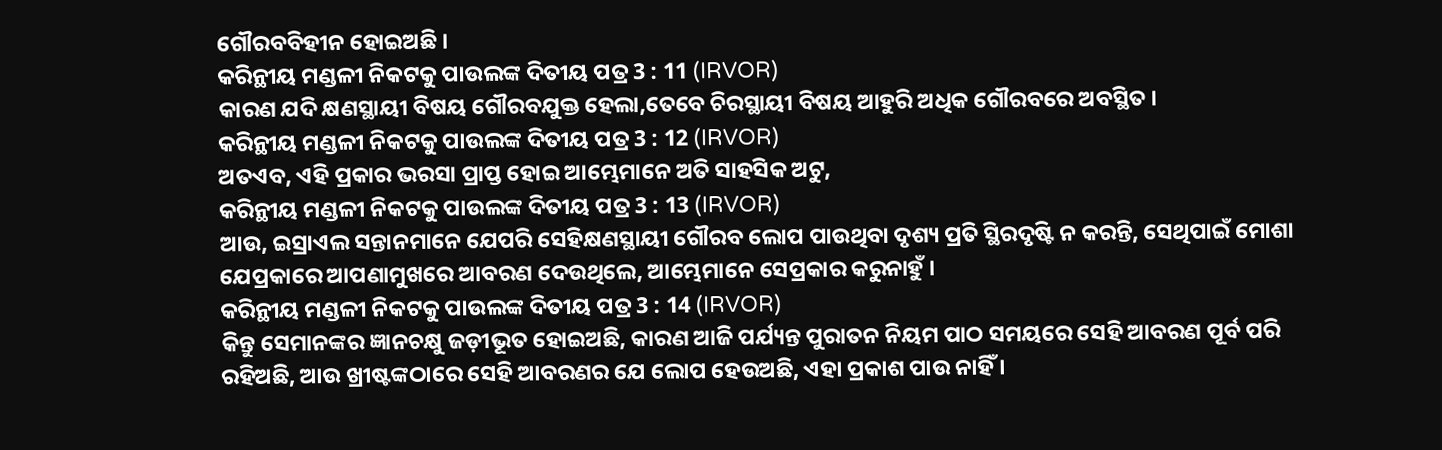ଗୌରବବିହୀନ ହୋଇଅଛି ।
କରିନ୍ଥୀୟ ମଣ୍ଡଳୀ ନିକଟକୁ ପାଉଲଙ୍କ ଦିତୀୟ ପତ୍ର 3 : 11 (IRVOR)
କାରଣ ଯଦି କ୍ଷଣସ୍ଥାୟୀ ବିଷୟ ଗୌରବଯୁକ୍ତ ହେଲା,ତେବେ ଚିରସ୍ଥାୟୀ ବିଷୟ ଆହୁରି ଅଧିକ ଗୌରବରେ ଅବସ୍ଥିତ ।
କରିନ୍ଥୀୟ ମଣ୍ଡଳୀ ନିକଟକୁ ପାଉଲଙ୍କ ଦିତୀୟ ପତ୍ର 3 : 12 (IRVOR)
ଅତଏବ, ଏହି ପ୍ରକାର ଭରସା ପ୍ରାପ୍ତ ହୋଇ ଆମ୍ଭେମାନେ ଅତି ସାହସିକ ଅଟୁ,
କରିନ୍ଥୀୟ ମଣ୍ଡଳୀ ନିକଟକୁ ପାଉଲଙ୍କ ଦିତୀୟ ପତ୍ର 3 : 13 (IRVOR)
ଆଉ, ଇସ୍ରାଏଲ ସନ୍ତାନମାନେ ଯେପରି ସେହିକ୍ଷଣସ୍ଥାୟୀ ଗୌରବ ଲୋପ ପାଉଥିବା ଦୃଶ୍ୟ ପ୍ରତି ସ୍ଥିରଦୃଷ୍ଟି ନ କରନ୍ତି, ସେଥିପାଇଁ ମୋଶା ଯେପ୍ରକାରେ ଆପଣାମୁଖରେ ଆବରଣ ଦେଉଥିଲେ, ଆମ୍ଭେମାନେ ସେପ୍ରକାର କରୁନାହୁଁ ।
କରିନ୍ଥୀୟ ମଣ୍ଡଳୀ ନିକଟକୁ ପାଉଲଙ୍କ ଦିତୀୟ ପତ୍ର 3 : 14 (IRVOR)
କିନ୍ତୁ ସେମାନଙ୍କର ଜ୍ଞାନଚକ୍ଷୁ ଜଡ଼ୀଭୂତ ହୋଇଅଛି, କାରଣ ଆଜି ପର୍ଯ୍ୟନ୍ତ ପୁରାତନ ନିୟମ ପାଠ ସମୟରେ ସେହି ଆବରଣ ପୂର୍ବ ପରି ରହିଅଛି, ଆଉ ଖ୍ରୀଷ୍ଟଙ୍କଠାରେ ସେହି ଆବରଣର ଯେ ଲୋପ ହେଉଅଛି, ଏହା ପ୍ରକାଶ ପାଉ ନାହିଁ ।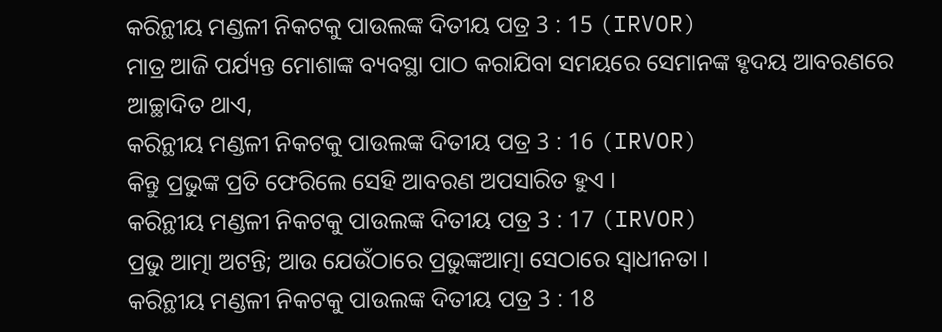କରିନ୍ଥୀୟ ମଣ୍ଡଳୀ ନିକଟକୁ ପାଉଲଙ୍କ ଦିତୀୟ ପତ୍ର 3 : 15 (IRVOR)
ମାତ୍ର ଆଜି ପର୍ଯ୍ୟନ୍ତ ମୋଶାଙ୍କ ବ୍ୟବସ୍ଥା ପାଠ କରାଯିବା ସମୟରେ ସେମାନଙ୍କ ହୃଦୟ ଆବରଣରେ ଆଚ୍ଛାଦିତ ଥାଏ,
କରିନ୍ଥୀୟ ମଣ୍ଡଳୀ ନିକଟକୁ ପାଉଲଙ୍କ ଦିତୀୟ ପତ୍ର 3 : 16 (IRVOR)
କିନ୍ତୁ ପ୍ରଭୁଙ୍କ ପ୍ରତି ଫେରିଲେ ସେହି ଆବରଣ ଅପସାରିତ ହୁଏ ।
କରିନ୍ଥୀୟ ମଣ୍ଡଳୀ ନିକଟକୁ ପାଉଲଙ୍କ ଦିତୀୟ ପତ୍ର 3 : 17 (IRVOR)
ପ୍ରଭୁ ଆତ୍ମା ଅଟନ୍ତି; ଆଉ ଯେଉଁଠାରେ ପ୍ରଭୁଙ୍କଆତ୍ମା ସେଠାରେ ସ୍ୱାଧୀନତା ।
କରିନ୍ଥୀୟ ମଣ୍ଡଳୀ ନିକଟକୁ ପାଉଲଙ୍କ ଦିତୀୟ ପତ୍ର 3 : 18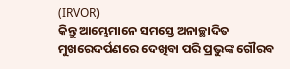(IRVOR)
କିନ୍ତୁ ଆମ୍ଭେମାନେ ସମସ୍ତେ ଅନାଚ୍ଛାଦିତ ମୁଖରେଦର୍ପଣରେ ଦେଖିବା ପରି ପ୍ରଭୁଙ୍କ ଗୌରବ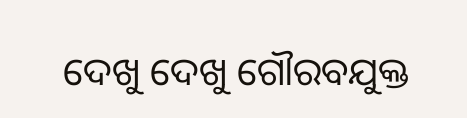ଦେଖୁ ଦେଖୁ ଗୌରବଯୁକ୍ତ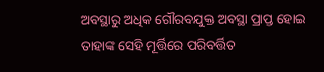ଅବସ୍ଥାରୁ ଅଧିକ ଗୌରବଯୁକ୍ତ ଅବସ୍ଥା ପ୍ରାପ୍ତ ହୋଇ ତାହାଙ୍କ ସେହି ମୂର୍ତ୍ତିରେ ପରିବର୍ତ୍ତିତ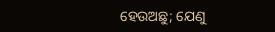ହେଉଅଛୁ; ଯେଣୁ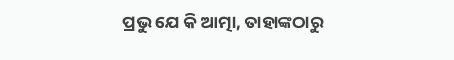ପ୍ରଭୁ ଯେ କି ଆତ୍ମା, ତାହାଙ୍କଠାରୁ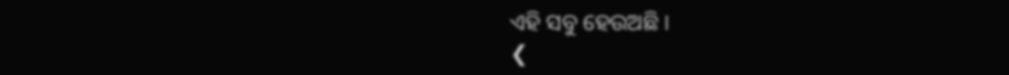ଏହି ସବୁ ହେଉଅଛି ।
❮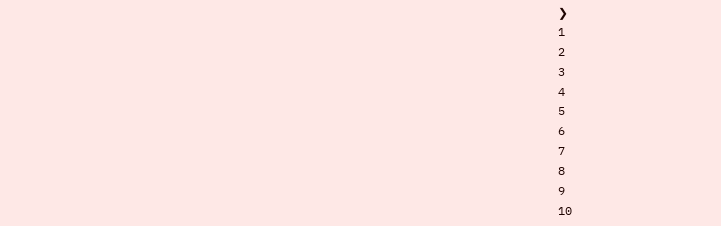❯
1
2
3
4
5
6
7
8
9
10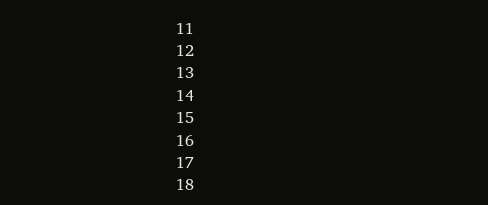11
12
13
14
15
16
17
18